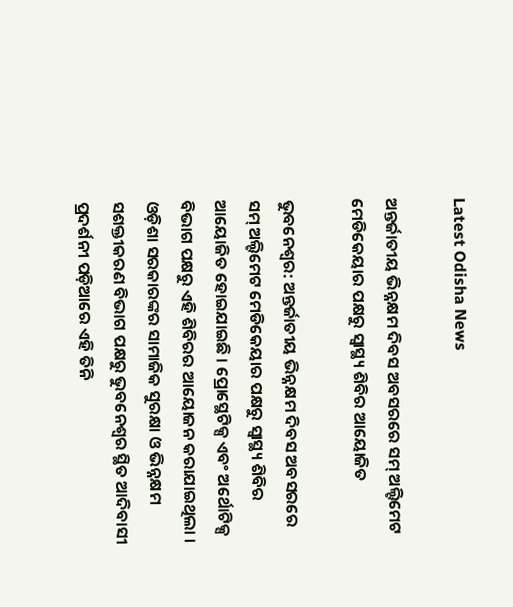Latest Odisha News

ଅନ୍ତର୍ଜାତୀୟ ଭିନ୍ନକ୍ଷମ ଦିବସ ଅବସରରେ ସମ୍ ଅଲ୍ଟିମେଟ ମେଡିକେୟାର ପକ୍ଷରୁ ସ୍ୱାସ୍ଥ୍ୟ ଶିବିର ଆୟୋଜିତ

ଭୁବନେଶ୍ୱର: ଅନ୍ତର୍ଜାତୀୟ ଭିନ୍ନକ୍ଷମ ଦିବସ ଅବସରରେ ସମ୍ ଅଲ୍ଟିମେଟ ମେଡିକେୟାର ପକ୍ଷରୁ ସ୍ୱାସ୍ଥ୍ୟ ଶିବିର ଆୟୋଜିତ ହୋଇଯାଇଛି । ପ୍ରୋସ୍ଥେଟିକ୍ସ ଏବଂ ଅର୍ଥୋଟିକ୍ସ ବିଭାଗ ପକ୍ଷରୁ ଏହି ଶିବିରର ଆୟୋଜନ କରାଯାଇଥିଲା । ଓଡ଼ିଶା ସରକାରଙ୍କର ସାମାଜିକ ସୁରକ୍ଷା ଓ ଭିନ୍ନକ୍ଷମ ସଶକ୍ତୀକରଣ ବିଭାଗ ପକ୍ଷରୁ ଭୁବନେଶ୍ୱର ସ୍ଥିତ ଆଦିବାସୀ ପ୍ରଦର୍ଶନୀ ପଡ଼ିଆରେ ଏହି ତିନି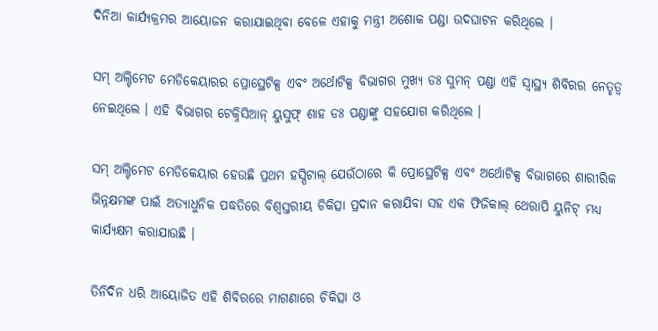ଦିନିଆ କାର୍ଯ୍ୟକ୍ରମର ଆୟୋଜନ କରାଯାଇଥିବା ବେଳେ ଏହାକୁ ମନ୍ତ୍ରୀ ଅଶୋକ ପଣ୍ଡା ଉଦଘାଟନ କରିଥିଲେ ।

ସମ୍ ଅଲ୍ଟିମେଟ ମେଡିକେୟାରର ପ୍ରୋସ୍ଥେଟିକ୍ସ ଏବଂ ଅର୍ଥୋଟିକ୍ସ ବିଭାଗର ମୁଖ୍ୟ ଡଃ ସୁମନ୍ ପଣ୍ଡା ଏହି ସ୍ୱାସ୍ଥ୍ୟ ଶିବିରର ନେତୃତ୍ୱ ନେଇଥିଲେ । ଏହି ବିଭାଗର ଟେକ୍ନିସିଆନ୍ ୟୁସୁଫ୍ ଶାହ ଡଃ ପଣ୍ଡାଙ୍କୁ ସହଯୋଗ କରିଥିଲେ ।

ସମ୍ ଅଲ୍ଟିମେଟ ମେଡିକେୟାର ହେଉଛି ପ୍ରଥମ ହସ୍ପିଟାଲ୍ ଯେଉଁଠାରେ କି ପ୍ରୋସ୍ଥେଟିକ୍ସ ଏବଂ ଅର୍ଥୋଟିକ୍ସ ବିଭାଗରେ ଶାରୀରିକ ଭିନ୍ନକ୍ଷମଙ୍କ ପାଇଁ ଅତ୍ୟାଧୁନିକ ପଦ୍ଧତିରେ ବିଶ୍ୱସ୍ତରୀୟ ଚିକିତ୍ସା ପ୍ରଦାନ କରାଯିବା ସହ ଏକ ଫିଜିକାଲ୍ ଥେରାପି ୟୁନିଟ୍ ମଧ୍ୟ କାର୍ଯ୍ୟକ୍ଷମ କରାଯାଉଛି ।

ତିନିଦିନ ଧରି ଆୟୋଜିତ ଏହି ଶିବିରରେ ମାଗଣାରେ ଚିକିତ୍ସା ଓ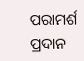ପରାମର୍ଶ ପ୍ରଦାନ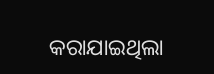କରାଯାଇଥିଲା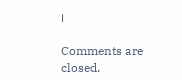।

Comments are closed.